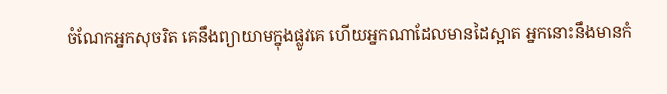ចំណែកអ្នកសុចរិត គេនឹងព្យាយាមក្នុងផ្លូវគេ ហើយអ្នកណាដែលមានដៃស្អាត អ្នកនោះនឹងមានកំ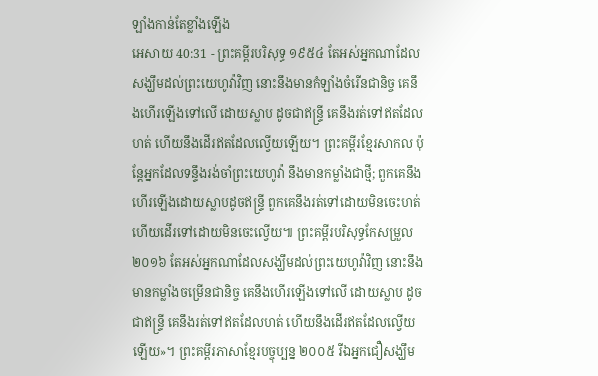ឡាំងកាន់តែខ្លាំងឡើង
អេសាយ 40:31 - ព្រះគម្ពីរបរិសុទ្ធ ១៩៥៤ តែអស់អ្នកណាដែលសង្ឃឹមដល់ព្រះយេហូវ៉ាវិញ នោះនឹងមានកំឡាំងចំរើនជានិច្ច គេនឹងហើរឡើងទៅលើ ដោយស្លាប ដូចជាឥន្ទ្រី គេនឹងរត់ទៅឥតដែលហត់ ហើយនឹងដើរឥតដែលល្វើយឡើយ។ ព្រះគម្ពីរខ្មែរសាកល ប៉ុន្តែអ្នកដែលទន្ទឹងរង់ចាំព្រះយេហូវ៉ា នឹងមានកម្លាំងជាថ្មី; ពួកគេនឹងហើរឡើងដោយស្លាបដូចឥន្ទ្រី ពួកគេនឹងរត់ទៅដោយមិនចេះហត់ ហើយដើរទៅដោយមិនចេះល្វើយ៕ ព្រះគម្ពីរបរិសុទ្ធកែសម្រួល ២០១៦ តែអស់អ្នកណាដែលសង្ឃឹមដល់ព្រះយេហូវ៉ាវិញ នោះនឹងមានកម្លាំងចម្រើនជានិច្ច គេនឹងហើរឡើងទៅលើ ដោយស្លាប ដូចជាឥន្ទ្រី គេនឹងរត់ទៅឥតដែលហត់ ហើយនឹងដើរឥតដែលល្វើយឡើយ»។ ព្រះគម្ពីរភាសាខ្មែរបច្ចុប្បន្ន ២០០៥ រីឯអ្នកជឿសង្ឃឹម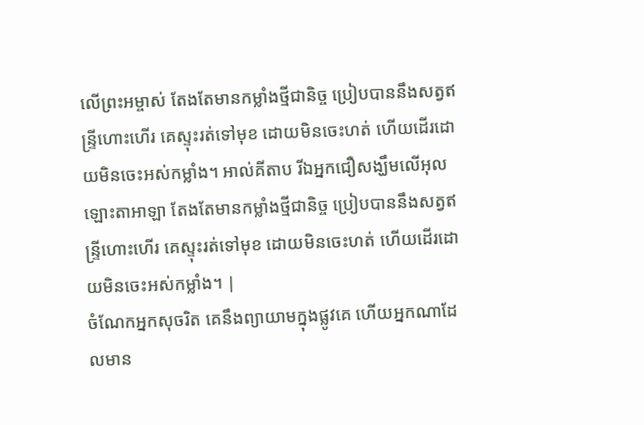លើព្រះអម្ចាស់ តែងតែមានកម្លាំងថ្មីជានិច្ច ប្រៀបបាននឹងសត្វឥន្ទ្រីហោះហើរ គេស្ទុះរត់ទៅមុខ ដោយមិនចេះហត់ ហើយដើរដោយមិនចេះអស់កម្លាំង។ អាល់គីតាប រីឯអ្នកជឿសង្ឃឹមលើអុលឡោះតាអាឡា តែងតែមានកម្លាំងថ្មីជានិច្ច ប្រៀបបាននឹងសត្វឥន្ទ្រីហោះហើរ គេស្ទុះរត់ទៅមុខ ដោយមិនចេះហត់ ហើយដើរដោយមិនចេះអស់កម្លាំង។ |
ចំណែកអ្នកសុចរិត គេនឹងព្យាយាមក្នុងផ្លូវគេ ហើយអ្នកណាដែលមាន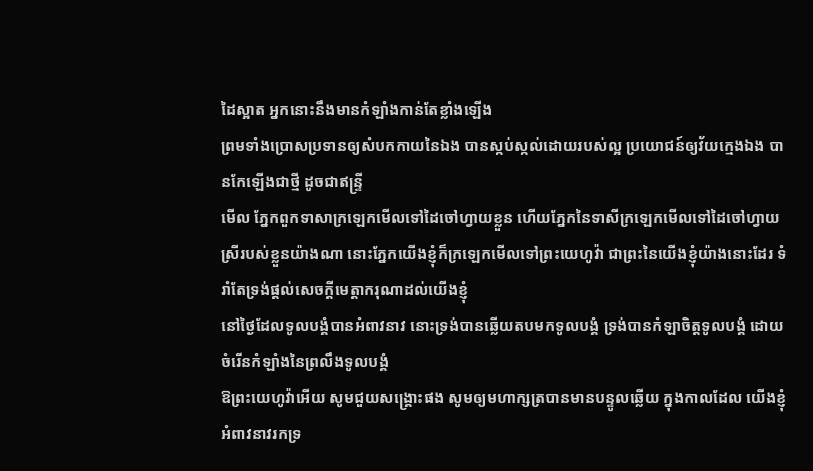ដៃស្អាត អ្នកនោះនឹងមានកំឡាំងកាន់តែខ្លាំងឡើង
ព្រមទាំងប្រោសប្រទានឲ្យសំបកកាយនៃឯង បានស្កប់ស្កល់ដោយរបស់ល្អ ប្រយោជន៍ឲ្យវ័យក្មេងឯង បានកែឡើងជាថ្មី ដូចជាឥន្ទ្រី
មើល ភ្នែកពួកទាសាក្រឡេកមើលទៅដៃចៅហ្វាយខ្លួន ហើយភ្នែកនៃទាសីក្រឡេកមើលទៅដៃចៅហ្វាយ ស្រីរបស់ខ្លួនយ៉ាងណា នោះភ្នែកយើងខ្ញុំក៏ក្រឡេកមើលទៅព្រះយេហូវ៉ា ជាព្រះនៃយើងខ្ញុំយ៉ាងនោះដែរ ទំរាំតែទ្រង់ផ្តល់សេចក្ដីមេត្តាករុណាដល់យើងខ្ញុំ
នៅថ្ងៃដែលទូលបង្គំបានអំពាវនាវ នោះទ្រង់បានឆ្លើយតបមកទូលបង្គំ ទ្រង់បានកំឡាចិត្តទូលបង្គំ ដោយចំរើនកំឡាំងនៃព្រលឹងទូលបង្គំ
ឱព្រះយេហូវ៉ាអើយ សូមជួយសង្គ្រោះផង សូមឲ្យមហាក្សត្របានមានបន្ទូលឆ្លើយ ក្នុងកាលដែល យើងខ្ញុំអំពាវនាវរកទ្រ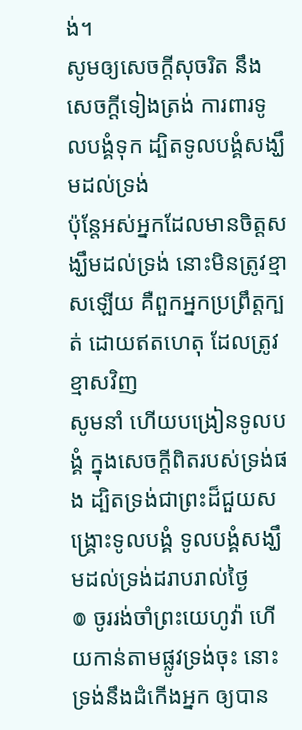ង់។
សូមឲ្យសេចក្ដីសុចរិត នឹងសេចក្ដីទៀងត្រង់ ការពារទូលបង្គំទុក ដ្បិតទូលបង្គំសង្ឃឹមដល់ទ្រង់
ប៉ុន្តែអស់អ្នកដែលមានចិត្តសង្ឃឹមដល់ទ្រង់ នោះមិនត្រូវខ្មាសឡើយ គឺពួកអ្នកប្រព្រឹត្តក្បត់ ដោយឥតហេតុ ដែលត្រូវខ្មាសវិញ
សូមនាំ ហើយបង្រៀនទូលបង្គំ ក្នុងសេចក្ដីពិតរបស់ទ្រង់ផង ដ្បិតទ្រង់ជាព្រះដ៏ជួយសង្គ្រោះទូលបង្គំ ទូលបង្គំសង្ឃឹមដល់ទ្រង់ដរាបរាល់ថ្ងៃ
៙ ចូររង់ចាំព្រះយេហូវ៉ា ហើយកាន់តាមផ្លូវទ្រង់ចុះ នោះទ្រង់នឹងដំកើងអ្នក ឲ្យបាន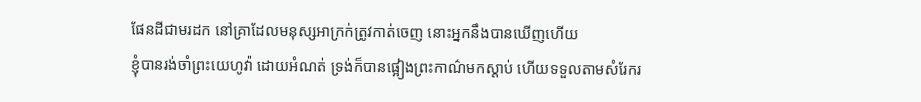ផែនដីជាមរដក នៅគ្រាដែលមនុស្សអាក្រក់ត្រូវកាត់ចេញ នោះអ្នកនឹងបានឃើញហើយ
ខ្ញុំបានរង់ចាំព្រះយេហូវ៉ា ដោយអំណត់ ទ្រង់ក៏បានផ្អៀងព្រះកាណ៌មកស្តាប់ ហើយទទួលតាមសំរែករ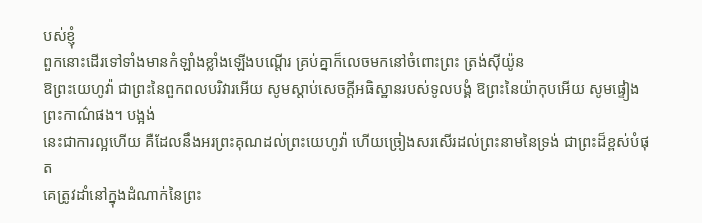បស់ខ្ញុំ
ពួកនោះដើរទៅទាំងមានកំឡាំងខ្លាំងឡើងបណ្តើរ គ្រប់គ្នាក៏លេចមកនៅចំពោះព្រះ ត្រង់ស៊ីយ៉ូន
ឱព្រះយេហូវ៉ា ជាព្រះនៃពួកពលបរិវារអើយ សូមស្តាប់សេចក្ដីអធិស្ឋានរបស់ទូលបង្គំ ឱព្រះនៃយ៉ាកុបអើយ សូមផ្ទៀងព្រះកាណ៌ផង។ បង្អង់
នេះជាការល្អហើយ គឺដែលនឹងអរព្រះគុណដល់ព្រះយេហូវ៉ា ហើយច្រៀងសរសើរដល់ព្រះនាមនៃទ្រង់ ជាព្រះដ៏ខ្ពស់បំផុត
គេត្រូវដាំនៅក្នុងដំណាក់នៃព្រះ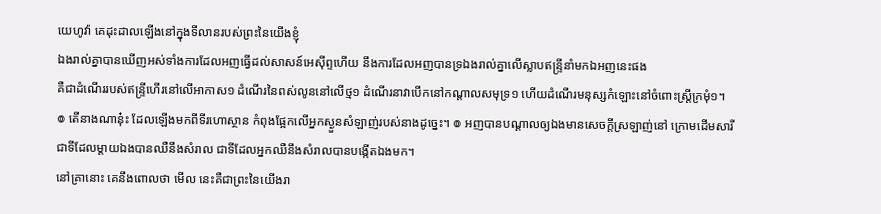យេហូវ៉ា គេដុះដាលឡើងនៅក្នុងទីលានរបស់ព្រះនៃយើងខ្ញុំ
ឯងរាល់គ្នាបានឃើញអស់ទាំងការដែលអញធ្វើដល់សាសន៍អេស៊ីព្ទហើយ នឹងការដែលអញបានទ្រឯងរាល់គ្នាលើស្លាបឥន្ទ្រីនាំមកឯអញនេះផង
គឺជាដំណើររបស់ឥន្ទ្រីហើរនៅលើអាកាស១ ដំណើរនៃពស់លូននៅលើថ្ម១ ដំណើរនាវាបើកនៅកណ្តាលសមុទ្រ១ ហើយដំណើរមនុស្សកំឡោះនៅចំពោះស្ត្រីក្រមុំ១។
៙ តើនាងណានុ៎ះ ដែលឡើងមកពីទីរហោស្ថាន កំពុងផ្អែកលើអ្នកស្ងួនសំឡាញ់របស់នាងដូច្នេះ។ ៙ អញបានបណ្តាលឲ្យឯងមានសេចក្ដីស្រឡាញ់នៅ ក្រោមដើមសារី ជាទីដែលម្តាយឯងបានឈឺនឹងសំរាល ជាទីដែលអ្នកឈឺនឹងសំរាលបានបង្កើតឯងមក។
នៅគ្រានោះ គេនឹងពោលថា មើល នេះគឺជាព្រះនៃយើងរា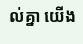ល់គ្នា យើង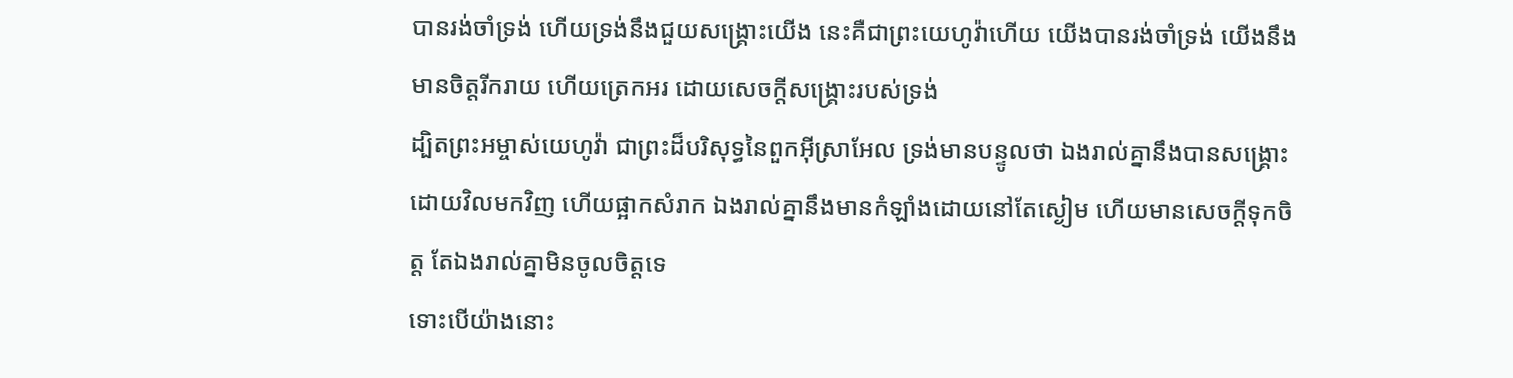បានរង់ចាំទ្រង់ ហើយទ្រង់នឹងជួយសង្គ្រោះយើង នេះគឺជាព្រះយេហូវ៉ាហើយ យើងបានរង់ចាំទ្រង់ យើងនឹងមានចិត្តរីករាយ ហើយត្រេកអរ ដោយសេចក្ដីសង្គ្រោះរបស់ទ្រង់
ដ្បិតព្រះអម្ចាស់យេហូវ៉ា ជាព្រះដ៏បរិសុទ្ធនៃពួកអ៊ីស្រាអែល ទ្រង់មានបន្ទូលថា ឯងរាល់គ្នានឹងបានសង្គ្រោះដោយវិលមកវិញ ហើយផ្អាកសំរាក ឯងរាល់គ្នានឹងមានកំឡាំងដោយនៅតែស្ងៀម ហើយមានសេចក្ដីទុកចិត្ត តែឯងរាល់គ្នាមិនចូលចិត្តទេ
ទោះបើយ៉ាងនោះ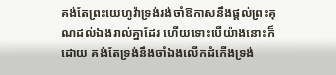គង់តែព្រះយេហូវ៉ាទ្រង់រង់ចាំឱកាសនឹងផ្តល់ព្រះគុណដល់ឯងរាល់គ្នាដែរ ហើយទោះបើយ៉ាងនោះក៏ដោយ គង់តែទ្រង់នឹងចាំឯងលើកដំកើងទ្រង់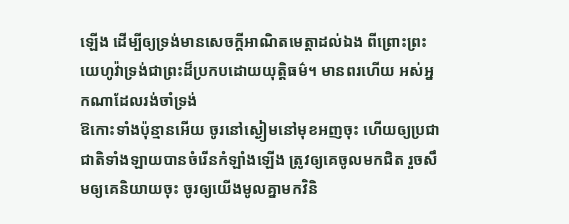ឡើង ដើម្បីឲ្យទ្រង់មានសេចក្ដីអាណិតមេត្តាដល់ឯង ពីព្រោះព្រះយេហូវ៉ាទ្រង់ជាព្រះដ៏ប្រកបដោយយុត្តិធម៌។ មានពរហើយ អស់អ្នកណាដែលរង់ចាំទ្រង់
ឱកោះទាំងប៉ុន្មានអើយ ចូរនៅស្ងៀមនៅមុខអញចុះ ហើយឲ្យប្រជាជាតិទាំងឡាយបានចំរើនកំឡាំងឡើង ត្រូវឲ្យគេចូលមកជិត រួចសឹមឲ្យគេនិយាយចុះ ចូរឲ្យយើងមូលគ្នាមកវិនិ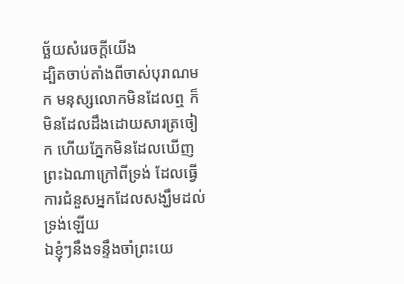ច្ឆ័យសំរេចក្តីយើង
ដ្បិតចាប់តាំងពីចាស់បុរាណមក មនុស្សលោកមិនដែលឮ ក៏មិនដែលដឹងដោយសារត្រចៀក ហើយភ្នែកមិនដែលឃើញព្រះឯណាក្រៅពីទ្រង់ ដែលធ្វើការជំនួសអ្នកដែលសង្ឃឹមដល់ទ្រង់ឡើយ
ឯខ្ញុំៗនឹងទន្ទឹងចាំព្រះយេ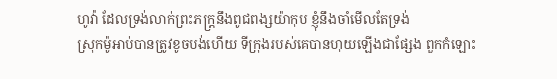ហូវ៉ា ដែលទ្រង់លាក់ព្រះភក្ត្រនឹងពូជពង្សយ៉ាកុប ខ្ញុំនឹងចាំមើលតែទ្រង់
ស្រុកម៉ូអាប់បានត្រូវខូចបង់ហើយ ទីក្រុងរបស់គេបានហុយឡើងជាផ្សែង ពួកកំឡោះ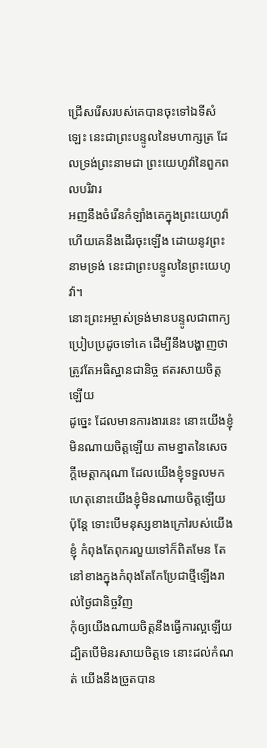ជ្រើសរើសរបស់គេបានចុះទៅឯទីសំឡេះ នេះជាព្រះបន្ទូលនៃមហាក្សត្រ ដែលទ្រង់ព្រះនាមជា ព្រះយេហូវ៉ានៃពួកពលបរិវារ
អញនឹងចំរើនកំឡាំងគេក្នុងព្រះយេហូវ៉ា ហើយគេនឹងដើរចុះឡើង ដោយនូវព្រះនាមទ្រង់ នេះជាព្រះបន្ទូលនៃព្រះយេហូវ៉ា។
នោះព្រះអម្ចាស់ទ្រង់មានបន្ទូលជាពាក្យប្រៀបប្រដូចទៅគេ ដើម្បីនឹងបង្ហាញថា ត្រូវតែអធិស្ឋានជានិច្ច ឥតរសាយចិត្តឡើយ
ដូច្នេះ ដែលមានការងារនេះ នោះយើងខ្ញុំមិនណាយចិត្តឡើយ តាមខ្នាតនៃសេចក្ដីមេត្តាករុណា ដែលយើងខ្ញុំទទួលមក
ហេតុនោះយើងខ្ញុំមិនណាយចិត្តឡើយ ប៉ុន្តែ ទោះបើមនុស្សខាងក្រៅរបស់យើងខ្ញុំ កំពុងតែពុករលួយទៅក៏ពិតមែន តែនៅខាងក្នុងកំពុងតែកែប្រែជាថ្មីឡើងរាល់ថ្ងៃជានិច្ចវិញ
កុំឲ្យយើងណាយចិត្តនឹងធ្វើការល្អឡើយ ដ្បិតបើមិនរសាយចិត្តទេ នោះដល់កំណត់ យើងនឹងច្រូតបាន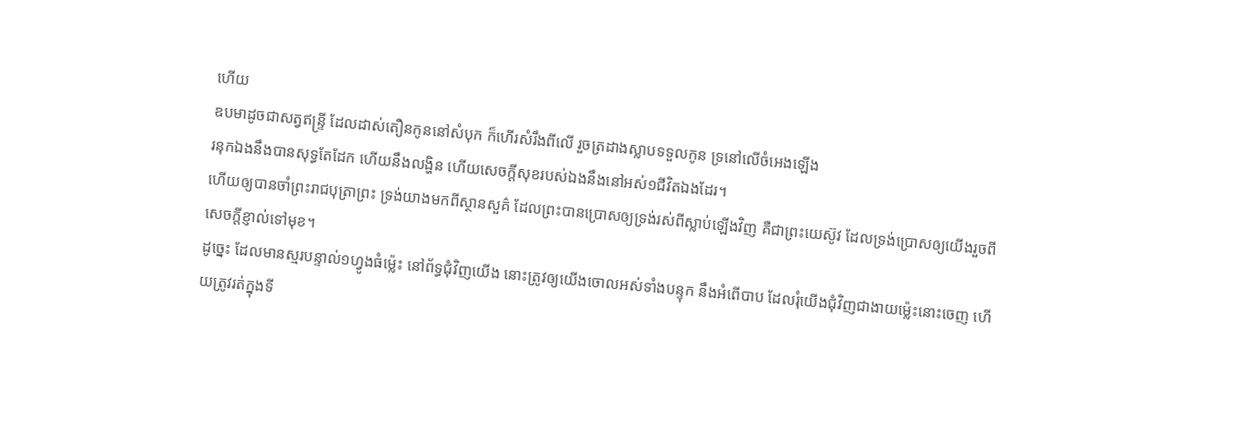ហើយ
ឧបមាដូចជាសត្វឥន្ទ្រី ដែលដាស់តឿនកូននៅសំបុក ក៏ហើរសំរឹងពីលើ រួចត្រដាងស្លាបទទួលកូន ទ្រនៅលើចំអេងឡើង
រនុកឯងនឹងបានសុទ្ធតែដែក ហើយនឹងលង្ហិន ហើយសេចក្ដីសុខរបស់ឯងនឹងនៅអស់១ជីវិតឯងដែរ។
ហើយឲ្យបានចាំព្រះរាជបុត្រាព្រះ ទ្រង់យាងមកពីស្ថានសួគ៌ ដែលព្រះបានប្រោសឲ្យទ្រង់រស់ពីស្លាប់ឡើងវិញ គឺជាព្រះយេស៊ូវ ដែលទ្រង់ប្រោសឲ្យយើងរួចពីសេចក្ដីខ្ញាល់ទៅមុខ។
ដូច្នេះ ដែលមានស្មរបន្ទាល់១ហ្វូងធំម៉្លេះ នៅព័ទ្ធជុំវិញយើង នោះត្រូវឲ្យយើងចោលអស់ទាំងបន្ទុក នឹងអំពើបាប ដែលរុំយើងជុំវិញជាងាយម៉្លេះនោះចេញ ហើយត្រូវរត់ក្នុងទី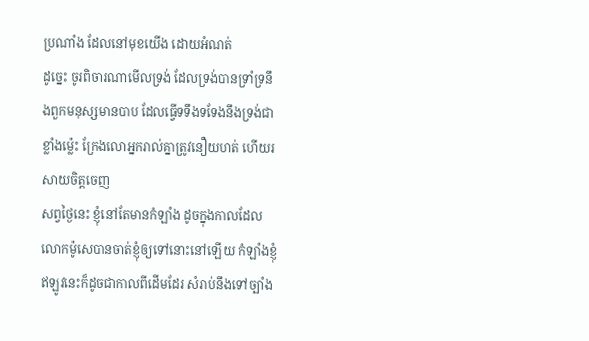ប្រណាំង ដែលនៅមុខយើង ដោយអំណត់
ដូច្នេះ ចូរពិចារណាមើលទ្រង់ ដែលទ្រង់បានទ្រាំទ្រនឹងពួកមនុស្សមានបាប ដែលធ្វើទទឹងទទែងនឹងទ្រង់ជាខ្លាំងម៉្លេះ ក្រែងលោអ្នករាល់គ្នាត្រូវនឿយហត់ ហើយរសាយចិត្តចេញ
សព្វថ្ងៃនេះ ខ្ញុំនៅតែមានកំឡាំង ដូចក្នុងកាលដែលលោកម៉ូសេបានចាត់ខ្ញុំឲ្យទៅនោះនៅឡើយ កំឡាំងខ្ញុំឥឡូវនេះក៏ដូចជាកាលពីដើមដែរ សំរាប់នឹងទៅច្បាំង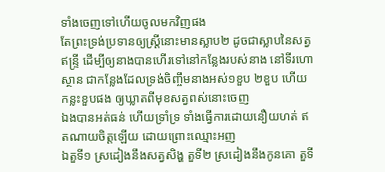ទាំងចេញទៅហើយចូលមកវិញផង
តែព្រះទ្រង់ប្រទានឲ្យស្ត្រីនោះមានស្លាប២ ដូចជាស្លាបនៃសត្វឥន្ទ្រី ដើម្បីឲ្យនាងបានហើរទៅនៅកន្លែងរបស់នាង នៅទីរហោស្ថាន ជាកន្លែងដែលទ្រង់ចិញ្ចឹមនាងអស់១ខួប ២ខួប ហើយកន្លះខួបផង ឲ្យឃ្លាតពីមុខសត្វពស់នោះចេញ
ឯងបានអត់ធន់ ហើយទ្រាំទ្រ ទាំងធ្វើការដោយនឿយហត់ ឥតណាយចិត្តឡើយ ដោយព្រោះឈ្មោះអញ
ឯតួទី១ ស្រដៀងនឹងសត្វសិង្ហ តួទី២ ស្រដៀងនឹងកូនគោ តួទី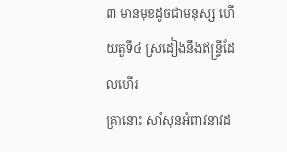៣ មានមុខដូចជាមនុស្ស ហើយតួទី៤ ស្រដៀងនឹងឥន្ទ្រីដែលហើរ
គ្រានោះ សាំសុនអំពាវនាវដ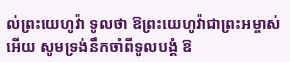ល់ព្រះយេហូវ៉ា ទូលថា ឱព្រះយេហូវ៉ាជាព្រះអម្ចាស់អើយ សូមទ្រង់នឹកចាំពីទូលបង្គំ ឱ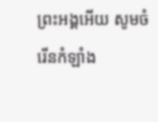ព្រះអង្គអើយ សូមចំរើនកំឡាំង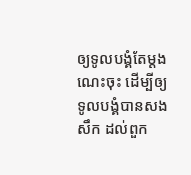ឲ្យទូលបង្គំតែម្តងណេះចុះ ដើម្បីឲ្យទូលបង្គំបានសងសឹក ដល់ពួក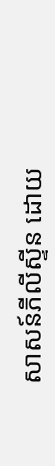សាសន៍ភីលីស្ទីន ដោយ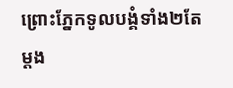ព្រោះភ្នែកទូលបង្គំទាំង២តែម្តង